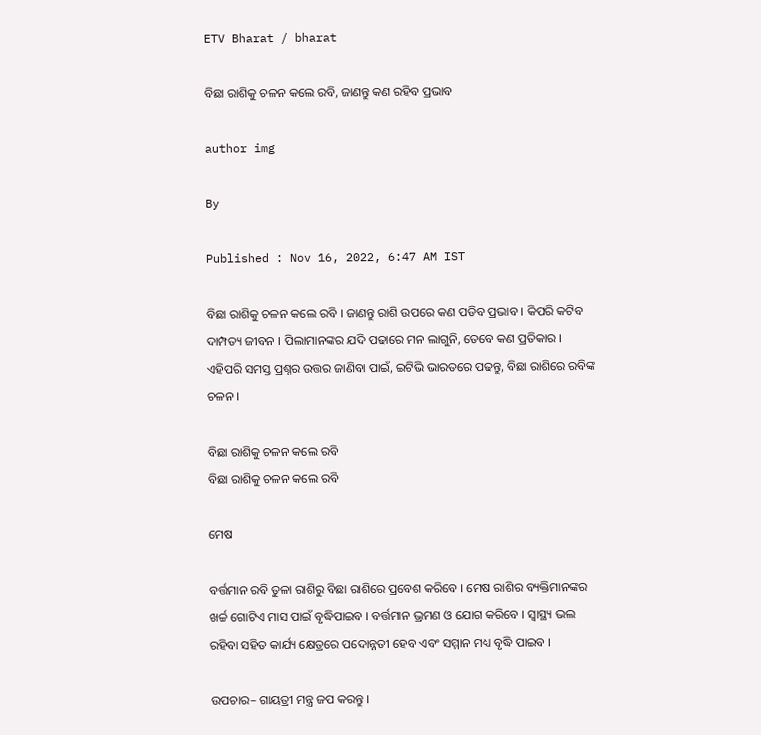ETV Bharat / bharat

ବିଛା ରାଶିକୁ ଚଳନ କଲେ ରବି, ଜାଣନ୍ତୁ କଣ ରହିବ ପ୍ରଭାବ

author img

By

Published : Nov 16, 2022, 6:47 AM IST

ବିଛା ରାଶିକୁ ଚଳନ କଲେ ରବି । ଜାଣନ୍ତୁ ରାଶି ଉପରେ କଣ ପଡିବ ପ୍ରଭାବ । କିପରି କଟିବ ଦାମ୍ପତ୍ୟ ଜୀବନ । ପିଲାମାନଙ୍କର ଯଦି ପଢାରେ ମନ ଲାଗୁନି, ତେବେ କଣ ପ୍ରତିକାର । ଏହିପରି ସମସ୍ତ ପ୍ରଶ୍ନର ଉତ୍ତର ଜାଣିବା ପାଇଁ, ଇଟିଭି ଭାରତରେ ପଢନ୍ତୁ, ବିଛା ରାଶିରେ ରବିଙ୍କ ଚଳନ ।

ବିଛା ରାଶିକୁ ଚଳନ କଲେ ରବି
ବିଛା ରାଶିକୁ ଚଳନ କଲେ ରବି

ମେଷ

ବର୍ତ୍ତମାନ ରବି ତୁଳା ରାଶିରୁ ବିଛା ରାଶିରେ ପ୍ରବେଶ କରିବେ । ମେଷ ରାଶିର ବ୍ୟକ୍ତିମାନଙ୍କର ଖର୍ଚ୍ଚ ଗୋଟିଏ ମାସ ପାଇଁ ବୃଦ୍ଧିପାଇବ । ବର୍ତ୍ତମାନ ଭ୍ରମଣ ଓ ଯୋଗ କରିବେ । ସ୍ୱାସ୍ଥ୍ୟ ଭଲ ରହିବା ସହିତ କାର୍ଯ୍ୟ କ୍ଷେତ୍ରରେ ପଦୋନ୍ନତୀ ହେବ ଏବଂ ସମ୍ମାନ ମଧ୍ୟ ବୃଦ୍ଧି ପାଇବ ।

ଉପଚାର– ଗାୟତ୍ରୀ ମନ୍ତ୍ର ଜପ କରନ୍ତୁ ।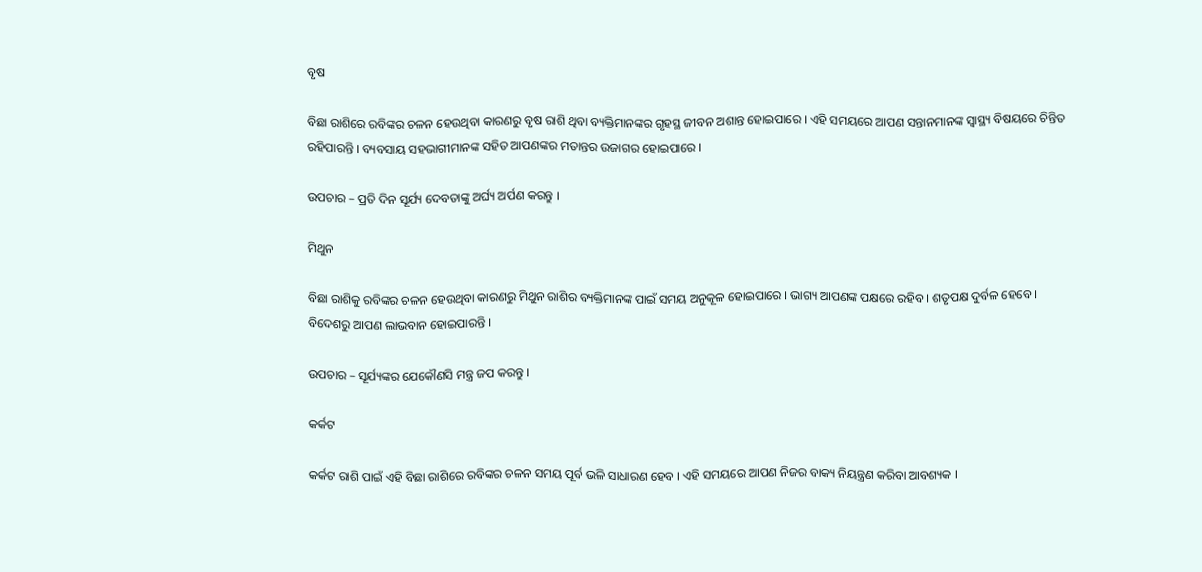ବୃଷ

ବିଛା ରାଶିରେ ରବିଙ୍କର ଚଳନ ହେଉଥିବା କାରଣରୁ ବୃଷ ରାଶି ଥିବା ବ୍ୟକ୍ତିମାନଙ୍କର ଗୃହସ୍ଥ ଜୀବନ ଅଶାନ୍ତ ହୋଇପାରେ । ଏହି ସମୟରେ ଆପଣ ସନ୍ତାନମାନଙ୍କ ସ୍ୱାସ୍ଥ୍ୟ ବିଷୟରେ ଚିନ୍ତିତ ରହିପାରନ୍ତି । ବ୍ୟବସାୟ ସହଭାଗୀମାନଙ୍କ ସହିତ ଆପଣଙ୍କର ମତାନ୍ତର ଉଜାଗର ହୋଇପାରେ ।

ଉପଚାର – ପ୍ରତି ଦିନ ସୂର୍ଯ୍ୟ ଦେବତାଙ୍କୁ ଅର୍ଘ୍ୟ ଅର୍ପଣ କରନ୍ତୁ ।

ମିଥୁନ

ବିଛା ରାଶିକୁ ରବିଙ୍କର ଚଳନ ହେଉଥିବା କାରଣରୁ ମିଥୁନ ରାଶିର ବ୍ୟକ୍ତିମାନଙ୍କ ପାଇଁ ସମୟ ଅନୁକୂଳ ହୋଇପାରେ । ଭାଗ୍ୟ ଆପଣଙ୍କ ପକ୍ଷରେ ରହିବ । ଶତୃପକ୍ଷ ଦୁର୍ବଳ ହେବେ । ବିଦେଶରୁ ଆପଣ ଲାଭବାନ ହୋଇପାରନ୍ତି ।

ଉପଚାର – ସୂର୍ଯ୍ୟଙ୍କର ଯେକୌଣସି ମନ୍ତ୍ର ଜପ କରନ୍ତୁ ।

କର୍କଟ

କର୍କଟ ରାଶି ପାଇଁ ଏହି ବିଛା ରାଶିରେ ରବିଙ୍କର ଚଳନ ସମୟ ପୂର୍ବ ଭଳି ସାଧାରଣ ହେବ । ଏହି ସମୟରେ ଆପଣ ନିଜର ବାକ୍ୟ ନିୟନ୍ତ୍ରଣ କରିବା ଆବଶ୍ୟକ ।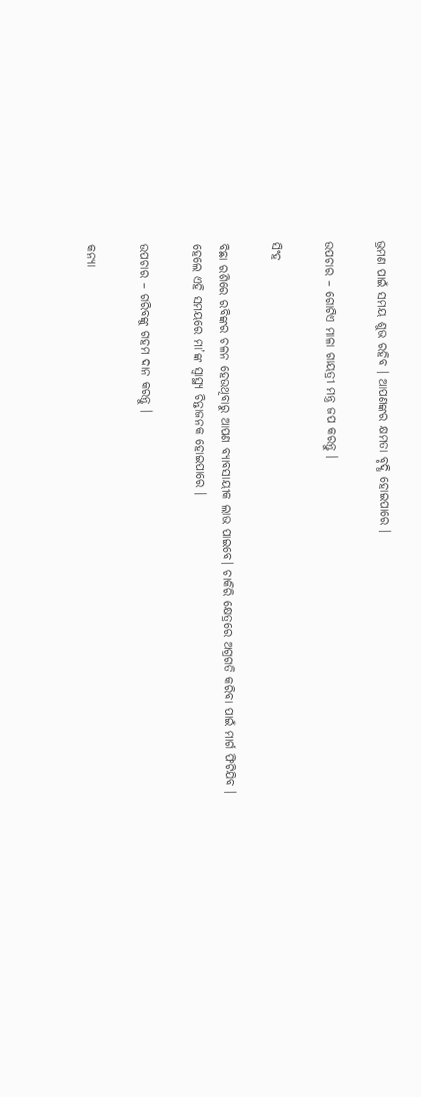ଭ୍ରମଣ ପାଇଁ ସମୟ ଶୁଭ ରହିବ । ଆପଣଙ୍କର କ୍ଷମତା ବୃଦ୍ଧି ହୋଇପାରେ ।

ଉପଚାର – ଗୋଟିଏ ମାଳା ଗାୟତ୍ରୀ ମନ୍ତ୍ର ଜପ କରନ୍ତୁ ।

ସିଂହ

ବିଛା ରଶିରେ ରବିଙ୍କର ଚଳନ ହେଉଥିବାରୁ ଆପଣ ବ୍ୟାବସାୟୀକ ଲାଭ ପାଇବେ। ଚାକିରି କ୍ଷେତ୍ରରେ ଅଗ୍ରଗତି କରିବା ପାଇଁ ମାର୍ଗ ଫିଟିଯିବ । ହେଲେ ଏହି ସମୟରେ ମା’ଙ୍କ ସ୍ୱାସ୍ଥ୍ୟ ଚିନ୍ତାଜନକ ହୋଇପାରେ ।

ଉପଚାର – ଗରିବଙ୍କୁ ଗହମ ଦାନ କରନ୍ତୁ ।

କନ୍ୟା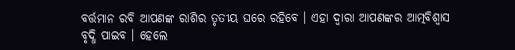ବର୍ତ୍ତମାନ ରବି ଆପଣଙ୍କ ରାଶିର ତୃତୀୟ ଘରେ ରହିବେ । ଏହା ଦ୍ୱାରା ଆପଣଙ୍କର ଆତ୍ମବିଶ୍ୱାସ ବୃଦ୍ଧି ପାଇବ । ହେଲେ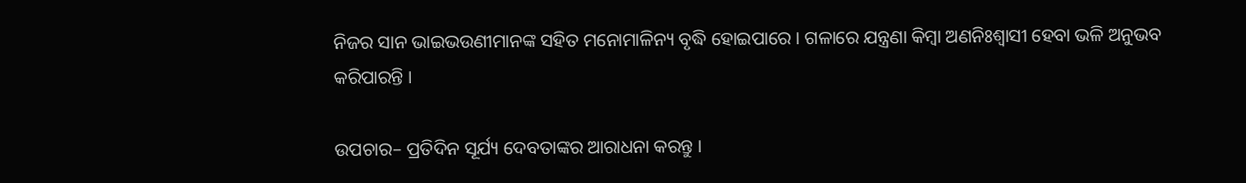ନିଜର ସାନ ଭାଇଭଉଣୀମାନଙ୍କ ସହିତ ମନୋମାଳିନ୍ୟ ବୃଦ୍ଧି ହୋଇପାରେ । ଗଳାରେ ଯନ୍ତ୍ରଣା କିମ୍ବା ଅଣନିଃଶ୍ୱାସୀ ହେବା ଭଳି ଅନୁଭବ କରିପାରନ୍ତି ।

ଉପଚାର– ପ୍ରତିଦିନ ସୂର୍ଯ୍ୟ ଦେବତାଙ୍କର ଆରାଧନା କରନ୍ତୁ ।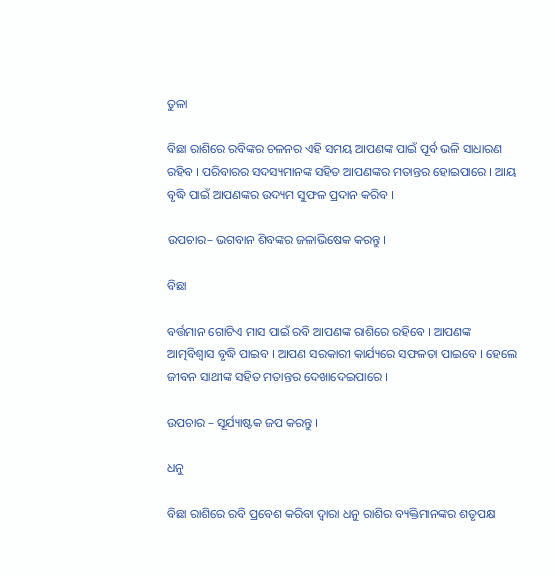ତୁଳା

ବିଛା ରାଶିରେ ରବିଙ୍କର ଚଳନର ଏହି ସମୟ ଆପଣଙ୍କ ପାଇଁ ପୂର୍ବ ଭଳି ସାଧାରଣ ରହିବ । ପରିବାରର ସଦସ୍ୟମାନଙ୍କ ସହିତ ଆପଣଙ୍କର ମତାନ୍ତର ହୋଇପାରେ । ଆୟ ବୃଦ୍ଧି ପାଇଁ ଆପଣଙ୍କର ଉଦ୍ୟମ ସୁଫଳ ପ୍ରଦାନ କରିବ ।

ଉପଚାର– ଭଗବାନ ଶିବଙ୍କର ଜଳାଭିଷେକ କରନ୍ତୁ ।

ବିଛା

ବର୍ତ୍ତମାନ ଗୋଟିଏ ମାସ ପାଇଁ ରବି ଆପଣଙ୍କ ରାଶିରେ ରହିବେ । ଆପଣଙ୍କ ଆତ୍ମବିଶ୍ୱାସ ବୃଦ୍ଧି ପାଇବ । ଆପଣ ସରକାରୀ କାର୍ଯ୍ୟରେ ସଫଳତା ପାଇବେ । ହେଲେ ଜୀବନ ସାଥୀଙ୍କ ସହିତ ମତାନ୍ତର ଦେଖାଦେଇପାରେ ।

ଉପଚାର – ସୂର୍ଯ୍ୟାଷ୍ଟକ ଜପ କରନ୍ତୁ ।

ଧନୁ

ବିଛା ରାଶିରେ ରବି ପ୍ରବେଶ କରିବା ଦ୍ୱାରା ଧନୁ ରାଶିର ବ୍ୟକ୍ତିମାନଙ୍କର ଶତୃପକ୍ଷ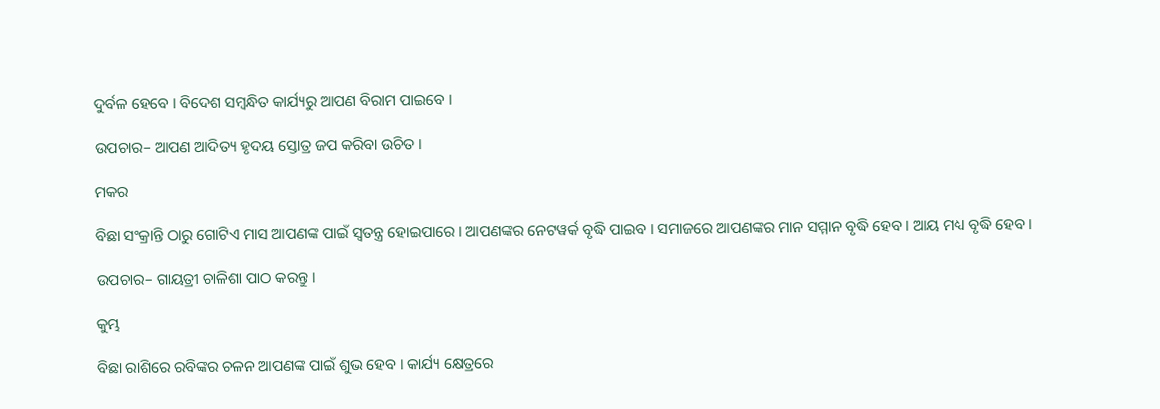ଦୁର୍ବଳ ହେବେ । ବିଦେଶ ସମ୍ବନ୍ଧିତ କାର୍ଯ୍ୟରୁ ଆପଣ ବିରାମ ପାଇବେ ।

ଉପଚାର– ଆପଣ ଆଦିତ୍ୟ ହୃଦୟ ସ୍ତୋତ୍ର ଜପ କରିବା ଉଚିତ ।

ମକର

ବିଛା ସଂକ୍ରାନ୍ତି ଠାରୁ ଗୋଟିଏ ମାସ ଆପଣଙ୍କ ପାଇଁ ସ୍ୱତନ୍ତ୍ର ହୋଇପାରେ । ଆପଣଙ୍କର ନେଟୱର୍କ ବୃଦ୍ଧି ପାଇବ । ସମାଜରେ ଆପଣଙ୍କର ମାନ ସମ୍ମାନ ବୃଦ୍ଧି ହେବ । ଆୟ ମଧ୍ୟ ବୃଦ୍ଧି ହେବ ।

ଉପଚାର– ଗାୟତ୍ରୀ ଚାଳିଶା ପାଠ କରନ୍ତୁ ।

କୁମ୍ଭ

ବିଛା ରାଶିରେ ରବିଙ୍କର ଚଳନ ଆପଣଙ୍କ ପାଇଁ ଶୁଭ ହେବ । କାର୍ଯ୍ୟ କ୍ଷେତ୍ରରେ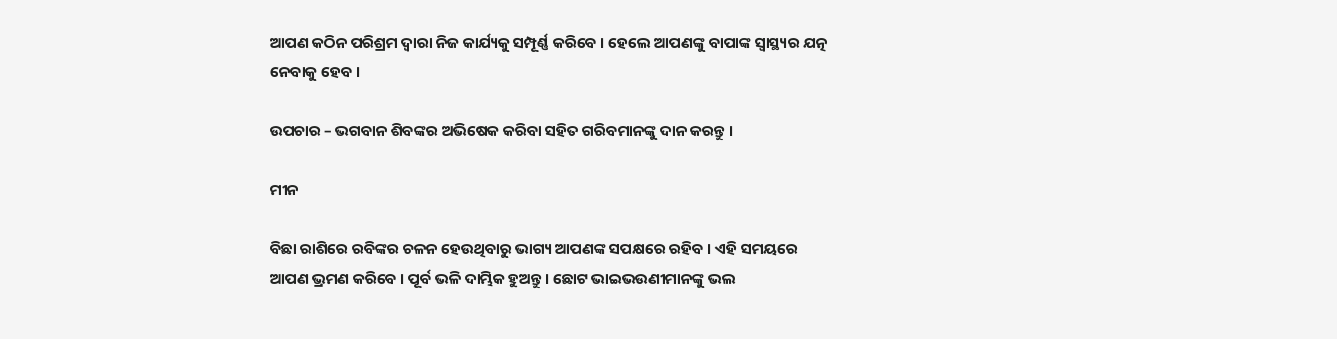ଆପଣ କଠିନ ପରିଶ୍ରମ ଦ୍ୱାରା ନିଜ କାର୍ଯ୍ୟକୁ ସମ୍ପୂର୍ଣ୍ଣ କରିବେ । ହେଲେ ଆପଣଙ୍କୁ ବାପାଙ୍କ ସ୍ୱାସ୍ଥ୍ୟର ଯତ୍ନ ନେବାକୁ ହେବ ।

ଉପଚାର – ଭଗବାନ ଶିବଙ୍କର ଅଭିଷେକ କରିବା ସହିତ ଗରିବମାନଙ୍କୁ ଦାନ କରନ୍ତୁ ।

ମୀନ

ବିଛା ରାଶିରେ ରବିଙ୍କର ଚଳନ ହେଉଥିବାରୁ ଭାଗ୍ୟ ଆପଣଙ୍କ ସପକ୍ଷରେ ରହିବ । ଏହି ସମୟରେ ଆପଣ ଭ୍ରମଣ କରିବେ । ପୂର୍ବ ଭଳି ଦାମ୍ଭିକ ହୁଅନ୍ତୁ । ଛୋଟ ଭାଇଭଉଣୀମାନଙ୍କୁ ଭଲ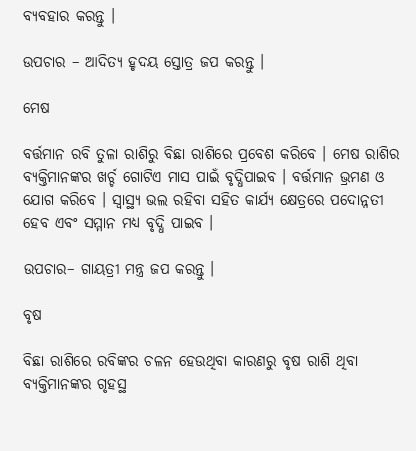ବ୍ୟବହାର କରନ୍ତୁ ।

ଉପଚାର – ଆଦିତ୍ୟ ହୃଦୟ ସ୍ତୋତ୍ର ଜପ କରନ୍ତୁ ।

ମେଷ

ବର୍ତ୍ତମାନ ରବି ତୁଳା ରାଶିରୁ ବିଛା ରାଶିରେ ପ୍ରବେଶ କରିବେ । ମେଷ ରାଶିର ବ୍ୟକ୍ତିମାନଙ୍କର ଖର୍ଚ୍ଚ ଗୋଟିଏ ମାସ ପାଇଁ ବୃଦ୍ଧିପାଇବ । ବର୍ତ୍ତମାନ ଭ୍ରମଣ ଓ ଯୋଗ କରିବେ । ସ୍ୱାସ୍ଥ୍ୟ ଭଲ ରହିବା ସହିତ କାର୍ଯ୍ୟ କ୍ଷେତ୍ରରେ ପଦୋନ୍ନତୀ ହେବ ଏବଂ ସମ୍ମାନ ମଧ୍ୟ ବୃଦ୍ଧି ପାଇବ ।

ଉପଚାର– ଗାୟତ୍ରୀ ମନ୍ତ୍ର ଜପ କରନ୍ତୁ ।

ବୃଷ

ବିଛା ରାଶିରେ ରବିଙ୍କର ଚଳନ ହେଉଥିବା କାରଣରୁ ବୃଷ ରାଶି ଥିବା ବ୍ୟକ୍ତିମାନଙ୍କର ଗୃହସ୍ଥ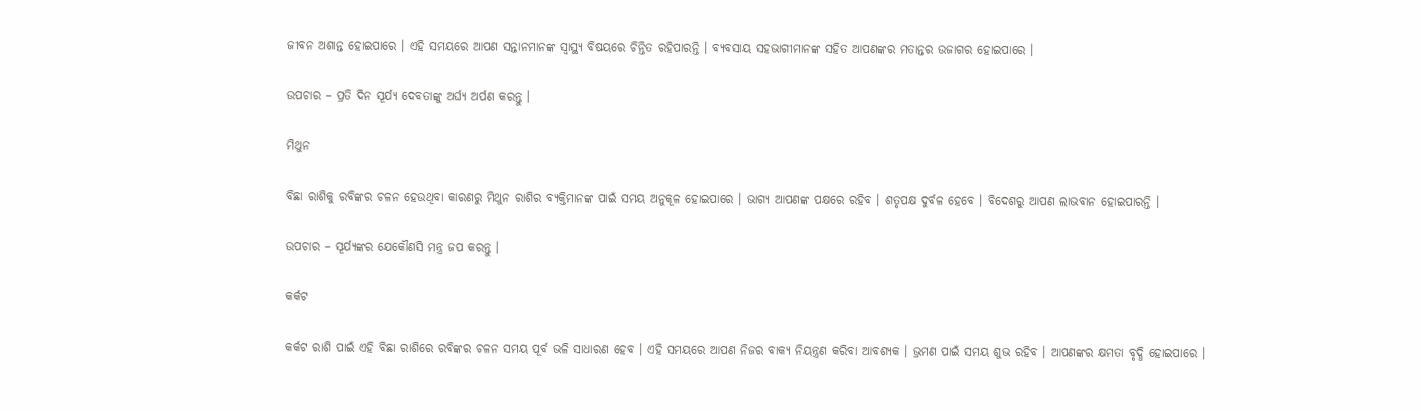ଜୀବନ ଅଶାନ୍ତ ହୋଇପାରେ । ଏହି ସମୟରେ ଆପଣ ସନ୍ତାନମାନଙ୍କ ସ୍ୱାସ୍ଥ୍ୟ ବିଷୟରେ ଚିନ୍ତିତ ରହିପାରନ୍ତି । ବ୍ୟବସାୟ ସହଭାଗୀମାନଙ୍କ ସହିତ ଆପଣଙ୍କର ମତାନ୍ତର ଉଜାଗର ହୋଇପାରେ ।

ଉପଚାର – ପ୍ରତି ଦିନ ସୂର୍ଯ୍ୟ ଦେବତାଙ୍କୁ ଅର୍ଘ୍ୟ ଅର୍ପଣ କରନ୍ତୁ ।

ମିଥୁନ

ବିଛା ରାଶିକୁ ରବିଙ୍କର ଚଳନ ହେଉଥିବା କାରଣରୁ ମିଥୁନ ରାଶିର ବ୍ୟକ୍ତିମାନଙ୍କ ପାଇଁ ସମୟ ଅନୁକୂଳ ହୋଇପାରେ । ଭାଗ୍ୟ ଆପଣଙ୍କ ପକ୍ଷରେ ରହିବ । ଶତୃପକ୍ଷ ଦୁର୍ବଳ ହେବେ । ବିଦେଶରୁ ଆପଣ ଲାଭବାନ ହୋଇପାରନ୍ତି ।

ଉପଚାର – ସୂର୍ଯ୍ୟଙ୍କର ଯେକୌଣସି ମନ୍ତ୍ର ଜପ କରନ୍ତୁ ।

କର୍କଟ

କର୍କଟ ରାଶି ପାଇଁ ଏହି ବିଛା ରାଶିରେ ରବିଙ୍କର ଚଳନ ସମୟ ପୂର୍ବ ଭଳି ସାଧାରଣ ହେବ । ଏହି ସମୟରେ ଆପଣ ନିଜର ବାକ୍ୟ ନିୟନ୍ତ୍ରଣ କରିବା ଆବଶ୍ୟକ । ଭ୍ରମଣ ପାଇଁ ସମୟ ଶୁଭ ରହିବ । ଆପଣଙ୍କର କ୍ଷମତା ବୃଦ୍ଧି ହୋଇପାରେ ।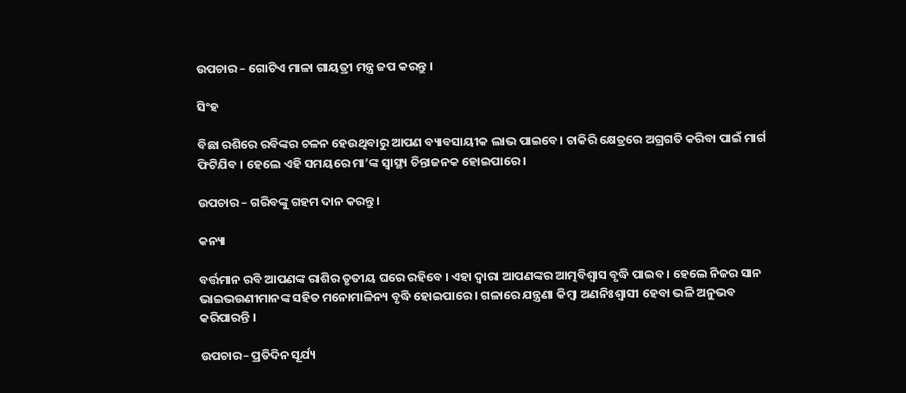ଉପଚାର – ଗୋଟିଏ ମାଳା ଗାୟତ୍ରୀ ମନ୍ତ୍ର ଜପ କରନ୍ତୁ ।

ସିଂହ

ବିଛା ରଶିରେ ରବିଙ୍କର ଚଳନ ହେଉଥିବାରୁ ଆପଣ ବ୍ୟାବସାୟୀକ ଲାଭ ପାଇବେ। ଚାକିରି କ୍ଷେତ୍ରରେ ଅଗ୍ରଗତି କରିବା ପାଇଁ ମାର୍ଗ ଫିଟିଯିବ । ହେଲେ ଏହି ସମୟରେ ମା’ଙ୍କ ସ୍ୱାସ୍ଥ୍ୟ ଚିନ୍ତାଜନକ ହୋଇପାରେ ।

ଉପଚାର – ଗରିବଙ୍କୁ ଗହମ ଦାନ କରନ୍ତୁ ।

କନ୍ୟା

ବର୍ତ୍ତମାନ ରବି ଆପଣଙ୍କ ରାଶିର ତୃତୀୟ ଘରେ ରହିବେ । ଏହା ଦ୍ୱାରା ଆପଣଙ୍କର ଆତ୍ମବିଶ୍ୱାସ ବୃଦ୍ଧି ପାଇବ । ହେଲେ ନିଜର ସାନ ଭାଇଭଉଣୀମାନଙ୍କ ସହିତ ମନୋମାଳିନ୍ୟ ବୃଦ୍ଧି ହୋଇପାରେ । ଗଳାରେ ଯନ୍ତ୍ରଣା କିମ୍ବା ଅଣନିଃଶ୍ୱାସୀ ହେବା ଭଳି ଅନୁଭବ କରିପାରନ୍ତି ।

ଉପଚାର– ପ୍ରତିଦିନ ସୂର୍ଯ୍ୟ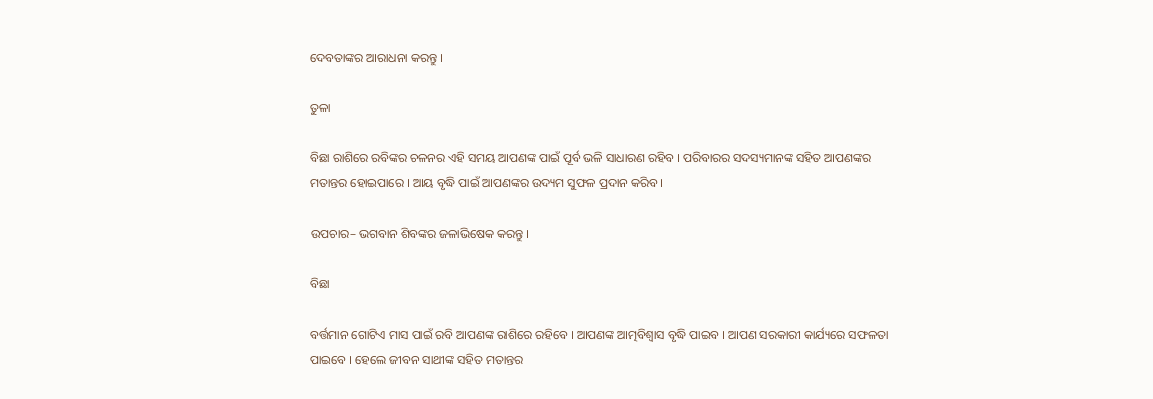ଦେବତାଙ୍କର ଆରାଧନା କରନ୍ତୁ ।

ତୁଳା

ବିଛା ରାଶିରେ ରବିଙ୍କର ଚଳନର ଏହି ସମୟ ଆପଣଙ୍କ ପାଇଁ ପୂର୍ବ ଭଳି ସାଧାରଣ ରହିବ । ପରିବାରର ସଦସ୍ୟମାନଙ୍କ ସହିତ ଆପଣଙ୍କର ମତାନ୍ତର ହୋଇପାରେ । ଆୟ ବୃଦ୍ଧି ପାଇଁ ଆପଣଙ୍କର ଉଦ୍ୟମ ସୁଫଳ ପ୍ରଦାନ କରିବ ।

ଉପଚାର– ଭଗବାନ ଶିବଙ୍କର ଜଳାଭିଷେକ କରନ୍ତୁ ।

ବିଛା

ବର୍ତ୍ତମାନ ଗୋଟିଏ ମାସ ପାଇଁ ରବି ଆପଣଙ୍କ ରାଶିରେ ରହିବେ । ଆପଣଙ୍କ ଆତ୍ମବିଶ୍ୱାସ ବୃଦ୍ଧି ପାଇବ । ଆପଣ ସରକାରୀ କାର୍ଯ୍ୟରେ ସଫଳତା ପାଇବେ । ହେଲେ ଜୀବନ ସାଥୀଙ୍କ ସହିତ ମତାନ୍ତର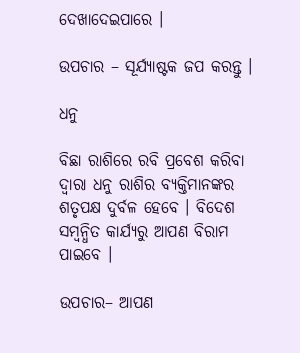ଦେଖାଦେଇପାରେ ।

ଉପଚାର – ସୂର୍ଯ୍ୟାଷ୍ଟକ ଜପ କରନ୍ତୁ ।

ଧନୁ

ବିଛା ରାଶିରେ ରବି ପ୍ରବେଶ କରିବା ଦ୍ୱାରା ଧନୁ ରାଶିର ବ୍ୟକ୍ତିମାନଙ୍କର ଶତୃପକ୍ଷ ଦୁର୍ବଳ ହେବେ । ବିଦେଶ ସମ୍ବନ୍ଧିତ କାର୍ଯ୍ୟରୁ ଆପଣ ବିରାମ ପାଇବେ ।

ଉପଚାର– ଆପଣ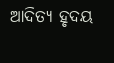ଆଦିତ୍ୟ ହୃଦୟ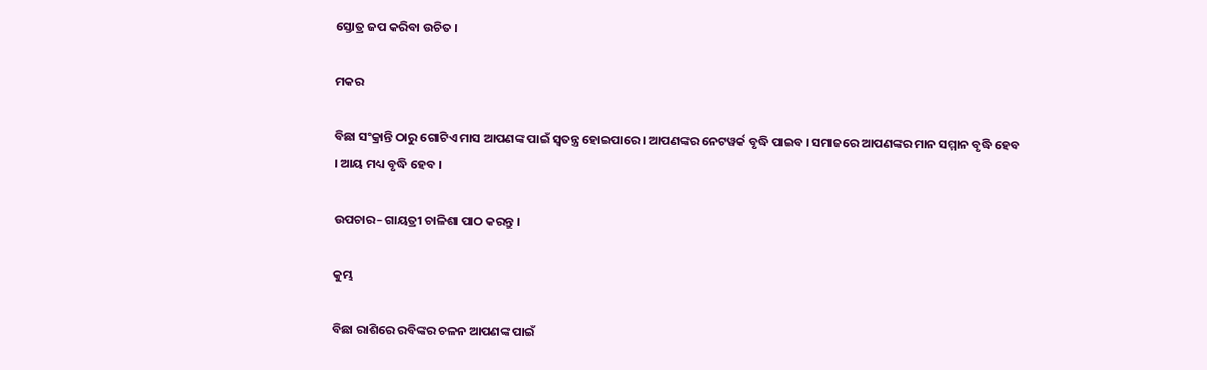ସ୍ତୋତ୍ର ଜପ କରିବା ଉଚିତ ।

ମକର

ବିଛା ସଂକ୍ରାନ୍ତି ଠାରୁ ଗୋଟିଏ ମାସ ଆପଣଙ୍କ ପାଇଁ ସ୍ୱତନ୍ତ୍ର ହୋଇପାରେ । ଆପଣଙ୍କର ନେଟୱର୍କ ବୃଦ୍ଧି ପାଇବ । ସମାଜରେ ଆପଣଙ୍କର ମାନ ସମ୍ମାନ ବୃଦ୍ଧି ହେବ । ଆୟ ମଧ୍ୟ ବୃଦ୍ଧି ହେବ ।

ଉପଚାର– ଗାୟତ୍ରୀ ଚାଳିଶା ପାଠ କରନ୍ତୁ ।

କୁମ୍ଭ

ବିଛା ରାଶିରେ ରବିଙ୍କର ଚଳନ ଆପଣଙ୍କ ପାଇଁ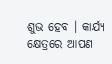ଶୁଭ ହେବ । କାର୍ଯ୍ୟ କ୍ଷେତ୍ରରେ ଆପଣ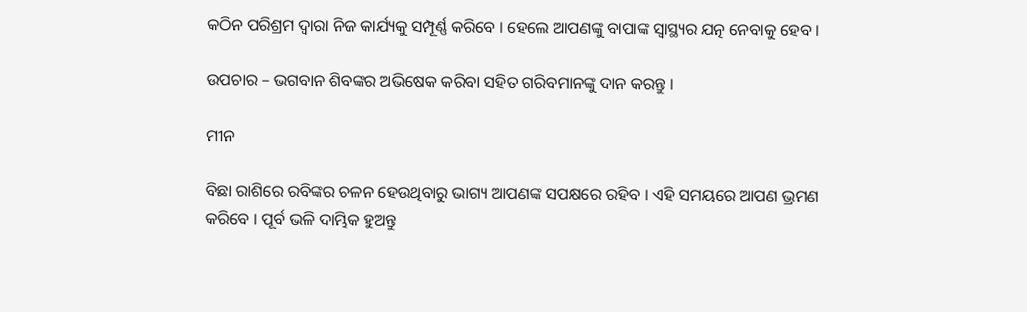କଠିନ ପରିଶ୍ରମ ଦ୍ୱାରା ନିଜ କାର୍ଯ୍ୟକୁ ସମ୍ପୂର୍ଣ୍ଣ କରିବେ । ହେଲେ ଆପଣଙ୍କୁ ବାପାଙ୍କ ସ୍ୱାସ୍ଥ୍ୟର ଯତ୍ନ ନେବାକୁ ହେବ ।

ଉପଚାର – ଭଗବାନ ଶିବଙ୍କର ଅଭିଷେକ କରିବା ସହିତ ଗରିବମାନଙ୍କୁ ଦାନ କରନ୍ତୁ ।

ମୀନ

ବିଛା ରାଶିରେ ରବିଙ୍କର ଚଳନ ହେଉଥିବାରୁ ଭାଗ୍ୟ ଆପଣଙ୍କ ସପକ୍ଷରେ ରହିବ । ଏହି ସମୟରେ ଆପଣ ଭ୍ରମଣ କରିବେ । ପୂର୍ବ ଭଳି ଦାମ୍ଭିକ ହୁଅନ୍ତୁ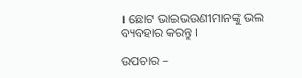। ଛୋଟ ଭାଇଭଉଣୀମାନଙ୍କୁ ଭଲ ବ୍ୟବହାର କରନ୍ତୁ ।

ଉପଚାର –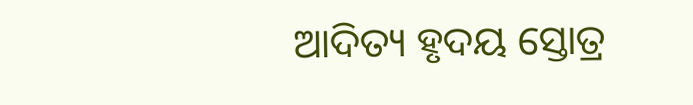ଆଦିତ୍ୟ ହୃଦୟ ସ୍ତୋତ୍ର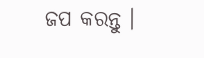ଜପ କରନ୍ତୁ ।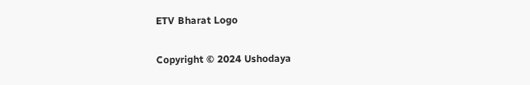ETV Bharat Logo

Copyright © 2024 Ushodaya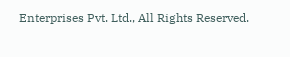Enterprises Pvt. Ltd., All Rights Reserved.